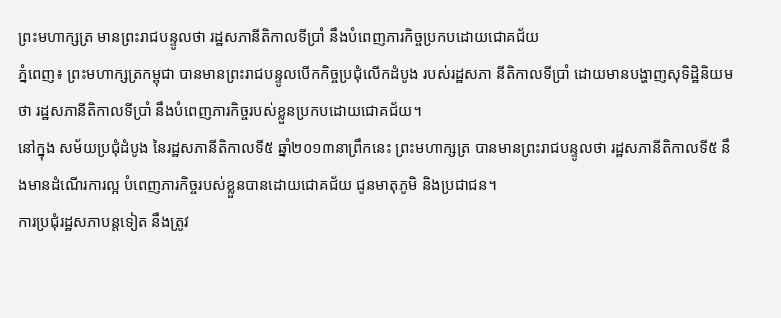ព្រះមហាក្សត្រ មានព្រះរាជបន្ទូលថា រដ្ឋសភានីតិកាលទីប្រាំ នឹងបំពេញភារកិច្ចប្រកបដោយជោគជ័យ
ភ្នំពេញ៖ ព្រះមហាក្សត្រកម្ពុជា បានមានព្រះរាជបន្ទូលបើកកិច្ចប្រជុំលើកដំបូង របស់រដ្ឋសភា នីតិកាលទីប្រាំ ដោយមានបង្ហាញសុទិដ្ឋិនិយមថា រដ្ឋសភានីតិកាលទីប្រាំ នឹងបំពេញភារកិច្ចរបស់ខ្លួនប្រកបដោយជោគជ័យ។
នៅក្នុង សម័យប្រជុំដំបូង នៃរដ្ឋសភានីតិកាលទី៥ ឆ្នាំ២០១៣នាព្រឹកនេះ ព្រះមហាក្សត្រ បានមានព្រះរាជបន្ទូលថា រដ្ឋសភានីតិកាលទី៥ នឹងមានដំណើរការល្អ បំពេញភារកិច្ចរបស់ខ្លួនបានដោយជោគជ័យ ជូនមាតុភូមិ និងប្រជាជន។
ការប្រជុំរដ្ឋសភាបន្តទៀត នឹងត្រូវ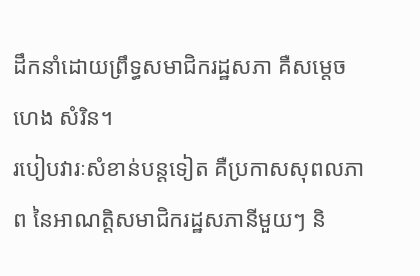ដឹកនាំដោយព្រឹទ្ធសមាជិករដ្ឋសភា គឺសម្តេច ហេង សំរិន។
របៀបវារៈសំខាន់បន្តទៀត គឺប្រកាសសុពលភាព នៃអាណត្តិសមាជិករដ្ឋសភានីមួយៗ និ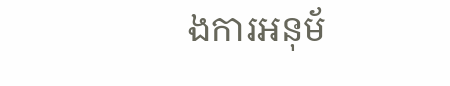ងការអនុម័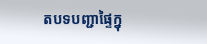តបទបញ្ជាផ្ទៃក្នុ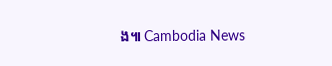ង៕ Cambodia News